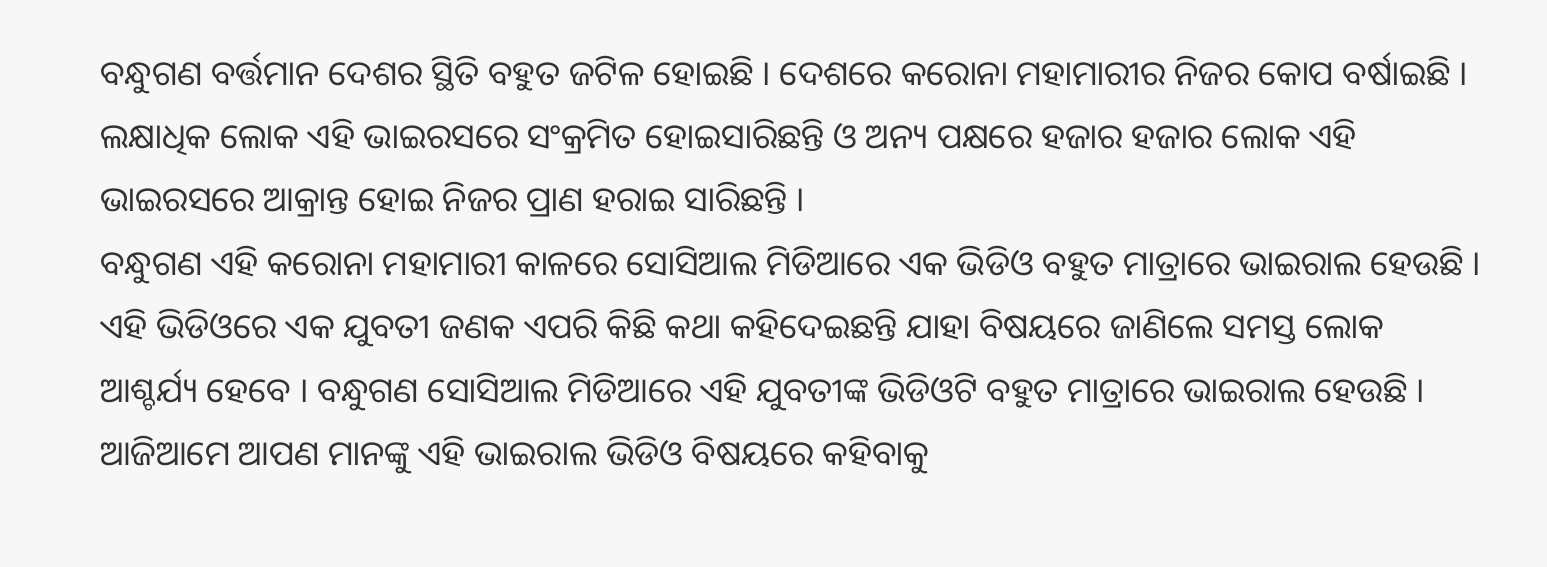ବନ୍ଧୁଗଣ ବର୍ତ୍ତମାନ ଦେଶର ସ୍ଥିତି ବହୁତ ଜଟିଳ ହୋଇଛି । ଦେଶରେ କରୋନା ମହାମାରୀର ନିଜର କୋପ ବର୍ଷାଇଛି । ଲକ୍ଷାଧିକ ଲୋକ ଏହି ଭାଇରସରେ ସଂକ୍ରମିତ ହୋଇସାରିଛନ୍ତି ଓ ଅନ୍ୟ ପକ୍ଷରେ ହଜାର ହଜାର ଲୋକ ଏହି ଭାଇରସରେ ଆକ୍ରାନ୍ତ ହୋଇ ନିଜର ପ୍ରାଣ ହରାଇ ସାରିଛନ୍ତି ।
ବନ୍ଧୁଗଣ ଏହି କରୋନା ମହାମାରୀ କାଳରେ ସୋସିଆଲ ମିଡିଆରେ ଏକ ଭିଡିଓ ବହୁତ ମାତ୍ରାରେ ଭାଇରାଲ ହେଉଛି । ଏହି ଭିଡିଓରେ ଏକ ଯୁବତୀ ଜଣକ ଏପରି କିଛି କଥା କହିଦେଇଛନ୍ତି ଯାହା ବିଷୟରେ ଜାଣିଲେ ସମସ୍ତ ଲୋକ ଆଶ୍ଚର୍ଯ୍ୟ ହେବେ । ବନ୍ଧୁଗଣ ସୋସିଆଲ ମିଡିଆରେ ଏହି ଯୁବତୀଙ୍କ ଭିଡିଓଟି ବହୁତ ମାତ୍ରାରେ ଭାଇରାଲ ହେଉଛି । ଆଜିଆମେ ଆପଣ ମାନଙ୍କୁ ଏହି ଭାଇରାଲ ଭିଡିଓ ବିଷୟରେ କହିବାକୁ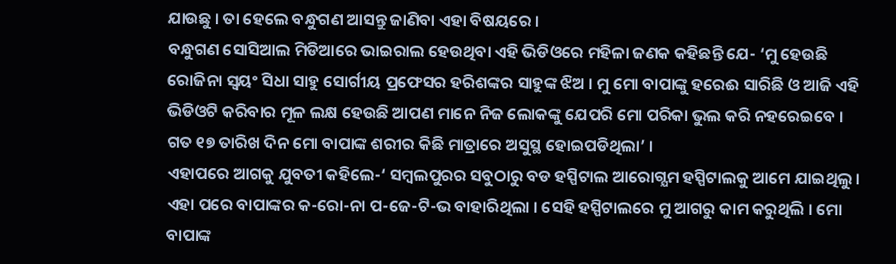ଯାଉଛୁ । ତା ହେଲେ ବନ୍ଧୁଗଣ ଆସନ୍ତୁ ଜାଣିବା ଏହା ବିଷୟରେ ।
ବନ୍ଧୁଗଣ ସୋସିଆଲ ମିଡିଆରେ ଭାଇରାଲ ହେଉଥିବା ଏହି ଭିଡିଓରେ ମହିଳା ଜଣକ କହିଛନ୍ତି ଯେ- ‘ମୁ ହେଉଛି ରୋଜିନା ସ୍ଵୟଂ ସିଧା ସାହୁ ସୋର୍ଗୀୟ ପ୍ରଫେସର ହରିଶଙ୍କର ସାହୁଙ୍କ ଝିଅ । ମୁ ମୋ ବାପାଙ୍କୁ ହରେଈ ସାରିଛି ଓ ଆଜି ଏହି ଭିଡିଓଟି କରିବାର ମୂଳ ଲକ୍ଷ ହେଉଛି ଆପଣ ମାନେ ନିଜ ଲୋକଙ୍କୁ ଯେପରି ମୋ ପରିକା ଭୁଲ କରି ନହରେଇବେ । ଗତ ୧୭ ତାରିଖ ଦିନ ମୋ ବାପାଙ୍କ ଶରୀର କିଛି ମାତ୍ରାରେ ଅସୁସ୍ଥ ହୋଇପଡିଥିଲା’ ।
ଏହାପରେ ଆଗକୁ ଯୁବତୀ କହିଲେ-‘ ସମ୍ବଲପୁରର ସବୁଠାରୁ ବଡ ହସ୍ପିଟାଲ ଆରୋଗ୍ଯମ ହସ୍ପିଟାଲକୁ ଆମେ ଯାଇଥିଲୁ । ଏହା ପରେ ବାପାଙ୍କର କ-ରୋ-ନା ପ-ଜେ-ଟି-ଭ ବାହାରିଥିଲା । ସେହି ହସ୍ପିଟାଲରେ ମୁ ଆଗରୁ କାମ କରୁଥିଲି । ମୋ ବାପାଙ୍କ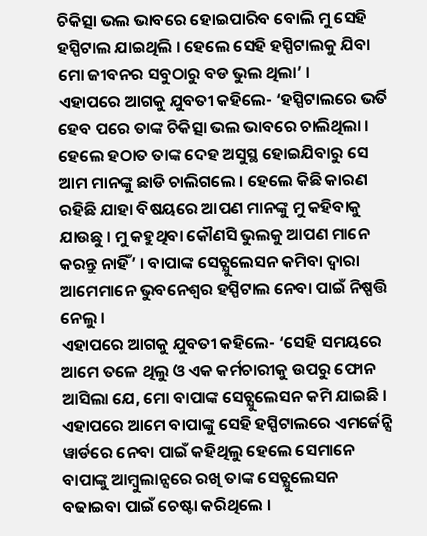ଚିକିତ୍ସା ଭଲ ଭାବରେ ହୋଇପାରିବ ବୋଲି ମୁ ସେହି ହସ୍ପିଟାଲ ଯାଇଥିଲି । ହେଲେ ସେହି ହସ୍ପିଟାଲକୁ ଯିବା ମୋ ଜୀବନର ସବୁଠାରୁ ବଡ ଭୁଲ ଥିଲା’ ।
ଏହାପରେ ଆଗକୁ ଯୁବତୀ କହିଲେ- ‘ହସ୍ପିଟାଲରେ ଭର୍ତି ହେବ ପରେ ତାଙ୍କ ଚିକିତ୍ସା ଭଲ ଭାବରେ ଚାଲିଥିଲା । ହେଲେ ହଠାତ ତାଙ୍କ ଦେହ ଅସୁସ୍ଥ ହୋଇଯିବାରୁ ସେ ଆମ ମାନଙ୍କୁ ଛାଡି ଚାଲିଗଲେ । ହେଲେ କିଛି କାରଣ ରହିଛି ଯାହା ବିଷୟରେ ଆପଣ ମାନଙ୍କୁ ମୁ କହିବାକୁ ଯାଉଛୁ । ମୁ କହୁଥିବା କୌଣସି ଭୁଲକୁ ଆପଣ ମାନେ କରନ୍ତୁ ନାହିଁ’ । ବାପାଙ୍କ ସେଚ୍ଯୁଲେସନ କମିବା ଦ୍ଵାରା ଆମେମାନେ ଭୁବନେଶ୍ଵର ହସ୍ପିଟାଲ ନେବା ପାଇଁ ନିଷ୍ପତ୍ତି ନେଲୁ ।
ଏହାପରେ ଆଗକୁ ଯୁବତୀ କହିଲେ- ‘ସେହି ସମୟରେ ଆମେ ତଳେ ଥିଲୁ ଓ ଏକ କର୍ମଚାରୀକୁ ଉପରୁ ଫୋନ ଆସିଲା ଯେ, ମୋ ବାପାଙ୍କ ସେଚ୍ଯୁଲେସନ କମି ଯାଇଛି । ଏହାପରେ ଆମେ ବାପାଙ୍କୁ ସେହି ହସ୍ପିଟାଲରେ ଏମର୍ଜେନ୍ସି ୱାର୍ଡରେ ନେବା ପାଇଁ କହିଥିଲୁ ହେଲେ ସେମାନେ ବାପାଙ୍କୁ ଆମ୍ବୁଲାନ୍ସରେ ରଖି ତାଙ୍କ ସେଚ୍ଯୁଲେସନ ବଢାଇବା ପାଇଁ ଚେଷ୍ଟା କରିଥିଲେ ।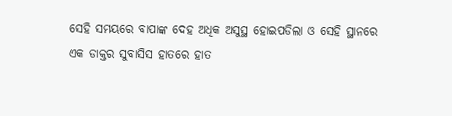ସେହି ସମୟରେ ବାପାଙ୍କ ଦେହ ଅଧିକ ଅସୁସ୍ଥ ହୋଇପଡିଲା ଓ ସେହି ସ୍ଥାନରେ ଏକ ଡାକ୍ତର ସୁବାସିସ ହାତରେ ହାତ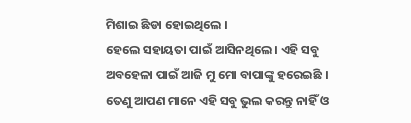ମିଶାଇ ଛିଡା ହୋଇଥିଲେ ।
ହେଲେ ସହାୟତା ପାଇଁ ଆସିନଥିଲେ । ଏହି ସବୁ ଅବହେଳା ପାଇଁ ଆଜି ମୁ ମୋ ବାପାଙ୍କୁ ହରେଇଛି । ତେଣୁ ଆପଣ ମାନେ ଏହି ସବୁ ଭୁଲ କରନ୍ତୁ ନାହିଁ ଓ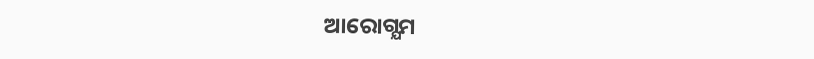ଆରୋଗ୍ଯମ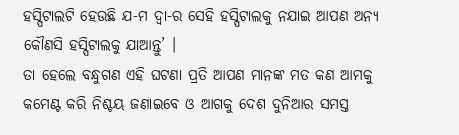ହସ୍ପିଟାଲଟି ହେଉଛି ଯ-ମ ଦ୍ଵା-ର ସେହି ହସ୍ପିଟାଲକୁ ନଯାଇ ଆପଣ ଅନ୍ୟ କୌଣସି ହସ୍ପିଟାଲକୁ ଯାଆନ୍ତୁ’ ।
ତା ହେଲେ ବନ୍ଧୁଗଣ ଏହି ଘଟଣା ପ୍ରତି ଆପଣ ମାନଙ୍କ ମତ କଣ ଆମକୁ କମେଣ୍ଟ କରି ନିଶ୍ଚୟ ଜଣାଇବେ ଓ ଆଗକୁ ଦେଶ ଦୁନିଆର ସମସ୍ତ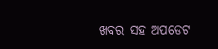ଖବର ସହ ଅପଡେଟ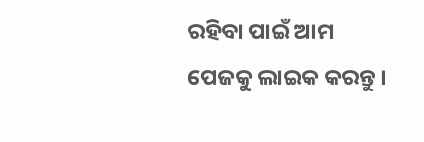ରହିବା ପାଇଁ ଆମ ପେଜକୁ ଲାଇକ କରନ୍ତୁ ।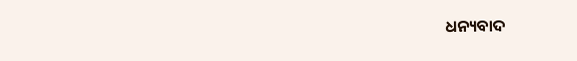ଧନ୍ୟବାଦ